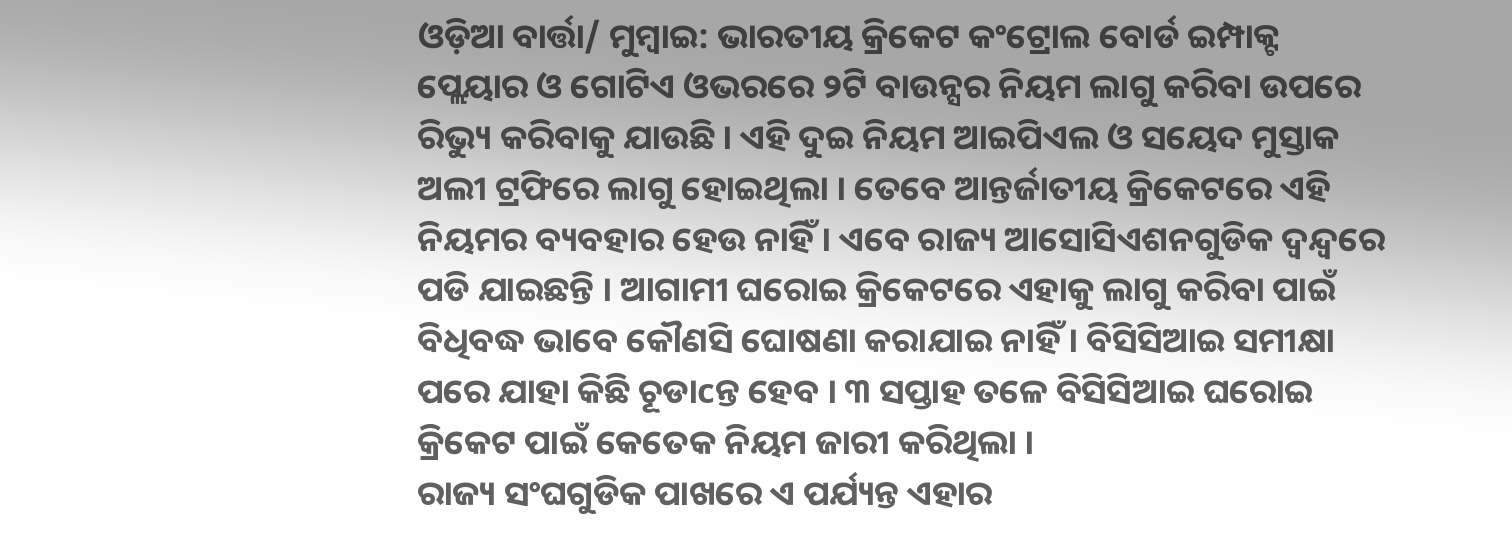ଓଡ଼ିଆ ବାର୍ତ୍ତା/ ମୁମ୍ବାଇ: ଭାରତୀୟ କ୍ରିକେଟ କଂଟ୍ରୋଲ ବୋର୍ଡ ଇମ୍ପାକ୍ଟ ପ୍ଲେୟାର ଓ ଗୋଟିଏ ଓଭରରେ ୨ଟି ବାଉନ୍ସର ନିୟମ ଲାଗୁ କରିବା ଉପରେ ରିଭ୍ୟୁ କରିବାକୁ ଯାଉଛି । ଏହି ଦୁଇ ନିୟମ ଆଇପିଏଲ ଓ ସୟେଦ ମୁସ୍ତାକ ଅଲୀ ଟ୍ରଫିରେ ଲାଗୁ ହୋଇଥିଲା । ତେବେ ଆନ୍ତର୍ଜାତୀୟ କ୍ରିକେଟରେ ଏହି ନିୟମର ବ୍ୟବହାର ହେଉ ନାହିଁ । ଏବେ ରାଜ୍ୟ ଆସୋସିଏଶନଗୁଡିକ ଦ୍ୱନ୍ଦ୍ୱରେ ପଡି ଯାଇଛନ୍ତି । ଆଗାମୀ ଘରୋଇ କ୍ରିକେଟରେ ଏହାକୁ ଲାଗୁ କରିବା ପାଇଁ ବିଧିବଦ୍ଧ ଭାବେ କୌଣସି ଘୋଷଣା କରାଯାଇ ନାହିଁ । ବିସିସିଆଇ ସମୀକ୍ଷା ପରେ ଯାହା କିଛି ଚୂଡାcନ୍ତ ହେବ । ୩ ସପ୍ତାହ ତଳେ ବିସିସିଆଇ ଘରୋଇ କ୍ରିକେଟ ପାଇଁ କେତେକ ନିୟମ ଜାରୀ କରିଥିଲା ।
ରାଜ୍ୟ ସଂଘଗୁଡିକ ପାଖରେ ଏ ପର୍ଯ୍ୟନ୍ତ ଏହାର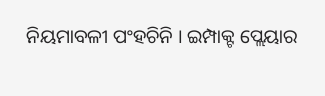ନିୟମାବଳୀ ପଂହଚିନି । ଇମ୍ପାକ୍ଟ ପ୍ଲେୟାର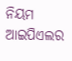ନିୟମ ଆଇପିଏଲର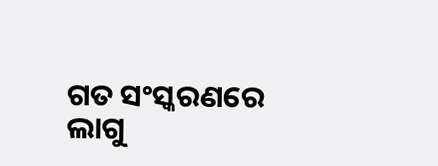ଗତ ସଂସ୍କରଣରେ ଲାଗୁ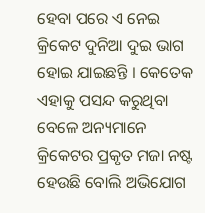ହେବା ପରେ ଏ ନେଇ କ୍ରିକେଟ ଦୁନିଆ ଦୁଇ ଭାଗ ହୋଇ ଯାଇଛନ୍ତି । କେତେକ ଏହାକୁ ପସନ୍ଦ କରୁଥିବା ବେଳେ ଅନ୍ୟମାନେ କ୍ରିକେଟର ପ୍ରକୃତ ମଜା ନଷ୍ଟ ହେଉଛି ବୋଲି ଅଭିଯୋଗ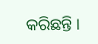କରିଛନ୍ତି ।